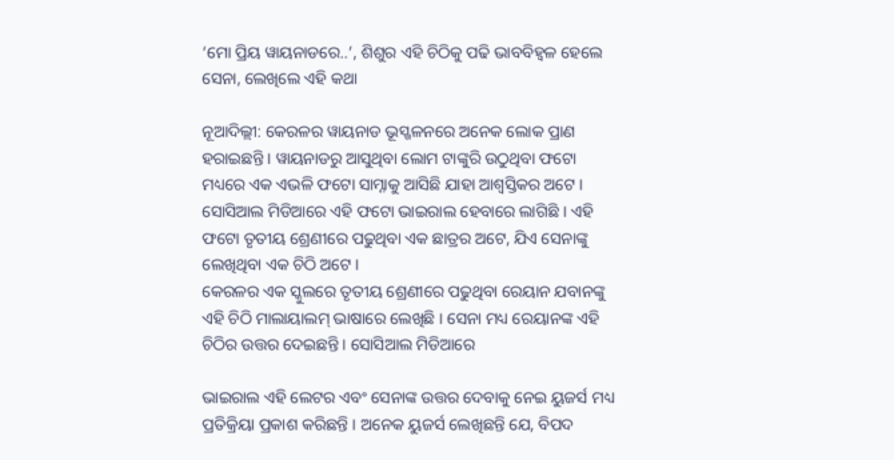‘ମୋ ପ୍ରିୟ ୱାୟନାଡରେ..’, ଶିଶୁର ଏହି ଚିଠିକୁ ପଢି ଭାବବିହ୍ୱଳ ହେଲେ ସେନା, ଲେଖିଲେ ଏହି କଥା

ନୂଆଦିଲ୍ଲୀ: କେରଳର ୱାୟନାଡ ଭୂସ୍ଖଳନରେ ଅନେକ ଲୋକ ପ୍ରାଣ ହରାଇଛନ୍ତି । ୱାୟନାଡରୁ ଆସୁଥିବା ଲୋମ ଟାଙ୍କୁରି ଉଠୁଥିବା ଫଟୋ ମଧ୍ୟରେ ଏକ ଏଭଳି ଫଟୋ ସାମ୍ନାକୁ ଆସିଛି ଯାହା ଆଶ୍ୱସ୍ତିକର ଅଟେ । ସୋସିଆଲ ମିଡିଆରେ ଏହି ଫଟୋ ଭାଇରାଲ ହେବାରେ ଲାଗିଛି । ଏହି ଫଟୋ ତୃତୀୟ ଶ୍ରେଣୀରେ ପଢୁଥିବା ଏକ ଛାତ୍ରର ଅଟେ, ଯିଏ ସେନାଙ୍କୁ ଲେଖିଥିବା ଏକ ଚିଠି ଅଟେ ।
କେରଳର ଏକ ସ୍କୁଲରେ ତୃତୀୟ ଶ୍ରେଣୀରେ ପଢୁଥିବା ରେୟାନ ଯବାନଙ୍କୁ ଏହି ଚିଠି ମାଲାୟାଲମ୍ ଭାଷାରେ ଲେଖିଛି । ସେନା ମଧ୍ୟ ରେୟାନଙ୍କ ଏହି ଚିଠିର ଉତ୍ତର ଦେଇଛନ୍ତି । ସୋସିଆଲ ମିଡିଆରେ

ଭାଇରାଲ ଏହି ଲେଟର ଏବଂ ସେନାଙ୍କ ଉତ୍ତର ଦେବାକୁ ନେଇ ୟୁଜର୍ସ ମଧ୍ୟ ପ୍ରତିକ୍ରିୟା ପ୍ରକାଶ କରିଛନ୍ତି । ଅନେକ ୟୁଜର୍ସ ଲେଖିଛନ୍ତି ଯେ, ବିପଦ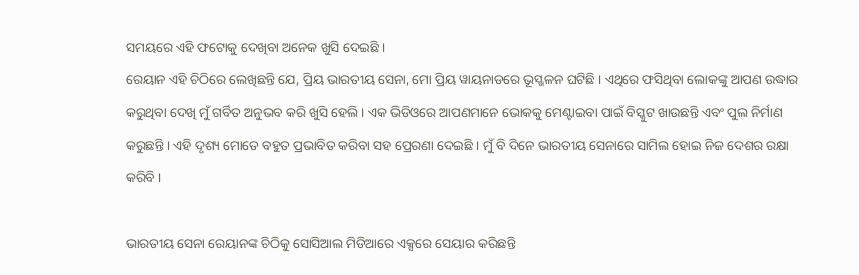ସମୟରେ ଏହି ଫଟୋକୁ ଦେଖିବା ଅନେକ ଖୁସି ଦେଇଛି ।
ରେୟାନ ଏହି ଚିଠିରେ ଲେଖିଛନ୍ତି ଯେ, ପ୍ରିୟ ଭାରତୀୟ ସେନା, ମୋ ପ୍ରିୟ ୱାୟନାଡରେ ଭୂସ୍ଖଳନ ଘଟିଛି । ଏଥିରେ ଫସିଥିବା ଲୋକଙ୍କୁ ଆପଣ ଉଦ୍ଧାର କରୁଥିବା ଦେଖି ମୁଁ ଗର୍ବିତ ଅନୁଭବ କରି ଖୁସି ହେଲି । ଏକ ଭିଡିଓରେ ଆପଣମାନେ ଭୋକକୁ ମେଣ୍ଟାଇବା ପାଇଁ ବିସ୍କୁଟ ଖାଉଛନ୍ତି ଏବଂ ପୁଲ ନିର୍ମାଣ କରୁଛନ୍ତି । ଏହି ଦୃଶ୍ୟ ମୋତେ ବହୁତ ପ୍ରଭାବିତ କରିବା ସହ ପ୍ରେରଣା ଦେଇଛି । ମୁଁ ବି ଦିନେ ଭାରତୀୟ ସେନାରେ ସାମିଲ ହୋଇ ନିଜ ଦେଶର ରକ୍ଷା କରିବି ।

ଭାରତୀୟ ସେନା ରେୟାନଙ୍କ ଚିଠିକୁ ସୋସିଆଲ ମିଡିଆରେ ଏକ୍ସରେ ସେୟାର କରିଛନ୍ତି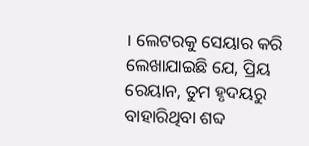। ଲେଟରକୁ ସେୟାର କରି ଲେଖାଯାଇଛି ଯେ, ପ୍ରିୟ ରେୟାନ, ତୁମ ହୃଦୟରୁ ବାହାରିଥିବା ଶବ୍ଦ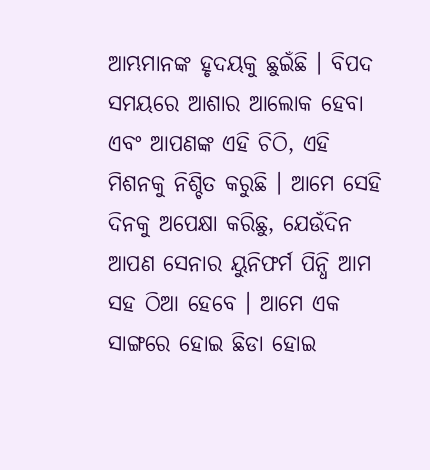ଆମ୍ଭମାନଙ୍କ ହୃଦୟକୁ ଛୁଇଁଛି । ବିପଦ ସମୟରେ ଆଶାର ଆଲୋକ ହେବା ଏବଂ ଆପଣଙ୍କ ଏହି ଚିଠି, ଏହି ମିଶନକୁ ନିଶ୍ଚିତ କରୁଛି । ଆମେ ସେହି ଦିନକୁ ଅପେକ୍ଷା କରିଛୁ, ଯେଉଁଦିନ ଆପଣ ସେନାର ୟୁନିଫର୍ମ ପିନ୍ଧି ଆମ ସହ ଠିଆ ହେବେ । ଆମେ ଏକ ସାଙ୍ଗରେ ହୋଇ ଛିଡା ହୋଇ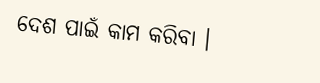ଦେଶ ପାଇଁ କାମ କରିବା ।